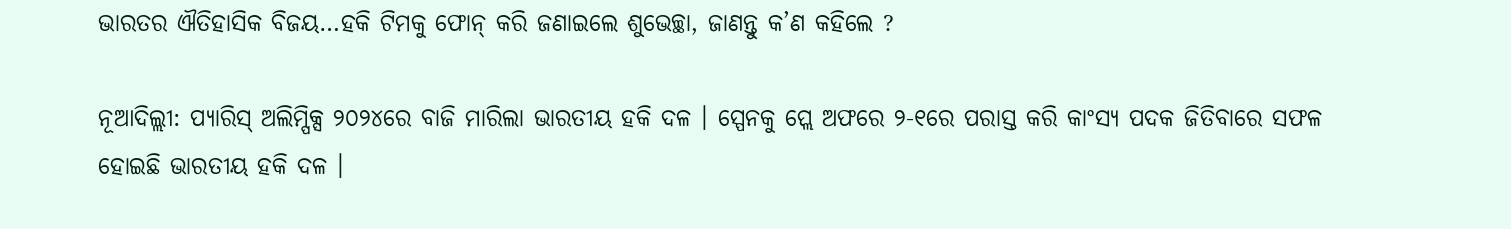ଭାରତର ଐତିହାସିକ ବିଜୟ…ହକି ଟିମକୁ ଫୋନ୍ କରି ଜଣାଇଲେ ଶୁଭେଚ୍ଛା, ଜାଣନ୍ତୁ କ’ଣ କହିଲେ ?

ନୂଆଦିଲ୍ଲୀ: ପ୍ୟାରିସ୍ ଅଲିମ୍ପିକ୍ସ ୨୦୨୪ରେ ବାଜି ମାରିଲା ଭାରତୀୟ ହକି ଦଳ । ସ୍ପେନକୁ ପ୍ଲେ ଅଫରେ ୨-୧ରେ ପରାସ୍ତ କରି କାଂସ୍ୟ ପଦକ ଜିତିବାରେ ସଫଳ ହୋଇଛି ଭାରତୀୟ ହକି ଦଳ ।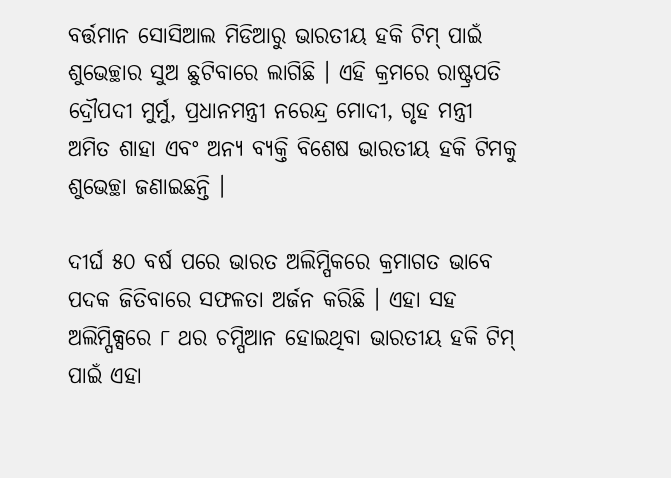ବର୍ତ୍ତମାନ ସୋସିଆଲ ମିଡିଆରୁ ଭାରତୀୟ ହକି ଟିମ୍ ପାଇଁ ଶୁଭେଚ୍ଛାର ସୁଅ ଛୁଟିବାରେ ଲାଗିଛି । ଏହି କ୍ରମରେ ରାଷ୍ଟ୍ରପତି ଦ୍ରୌପଦୀ ମୁର୍ମୁ, ପ୍ରଧାନମନ୍ତ୍ରୀ ନରେନ୍ଦ୍ର ମୋଦୀ, ଗୃହ ମନ୍ତ୍ରୀ ଅମିତ ଶାହା ଏବଂ ଅନ୍ୟ ବ୍ୟକ୍ତି ବିଶେଷ ଭାରତୀୟ ହକି ଟିମକୁ ଶୁଭେଚ୍ଛା ଜଣାଇଛନ୍ତି ।

ଦୀର୍ଘ ୫୦ ବର୍ଷ ପରେ ଭାରତ ଅଲିମ୍ପିକରେ କ୍ରମାଗତ ଭାବେ ପଦକ ଜିତିବାରେ ସଫଳତା ଅର୍ଜନ କରିଛି । ଏହା ସହ ଅଲିମ୍ପିକ୍ସରେ ୮ ଥର ଚମ୍ପିଆନ ହୋଇଥିବା ଭାରତୀୟ ହକି ଟିମ୍ ପାଇଁ ଏହା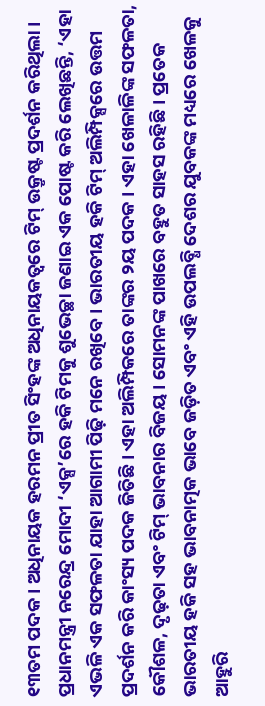୧୩ତମ ପଦକ । ଅଧିନାୟକ ହରମନ ପ୍ରୀତ ସିଂହଙ୍କ ଅଧିନାୟକତ୍ୱରେ ଟିମ୍ ଉକ୍ରୃଷ୍ଟ ପ୍ରଦର୍ଶନ କରିଥିଲା । ପ୍ରଧାନମନ୍ତ୍ରୀ ନରେନ୍ଦ୍ର ମୋଦୀ ‘ଏକ୍ସ’ରେ ହକି ଟିମକୁ ଶୁଭେଚ୍ଛା ଜଣାଇ ଏକ ପୋଷ୍ଟ କରି ଲେଖିଛନ୍ତି, ‘ଏହା ଏଭଳି ଏକ ସଫଳତା ଯାହା ଆଗାମୀ ପିଢ଼ି ମନେ ରଖିବେ । ଭାରତୀୟ ହକି ଟିମ୍ ଅଲିମ୍ପିକ୍ସରେ ଉତ୍ତମ ପ୍ରଦର୍ଶନ କରି କାଂସ୍ୟ ପଦକ ଜିତିଛି । ଏହା ଅଲିମ୍ପିକରେ ତାଙ୍କର ୨ୟ ପଦକ । ଏହା ଖେଳାଳିଙ୍କ ସଫଳତା, କୌଶଳ, ଦୃଢ଼ତା ଏବଂ ଟିମ୍ ଭାବନାର ବିଜୟ । ସୋମନଙ୍କ ପାଖରେ ବହୁତ ସାହସ ରହିଛି । ପ୍ରତେକ ଭାରତୀୟ ହକି ସହ ଭାବନାତ୍ମକ ଭାବେ ଜଡ଼ିତ ଏବଂ ଏହି ଉପଲବ୍ଧି ଦେଶର ଯୁବକଙ୍କ ମଧ୍ୟରେ ଖେଳକୁ ଆହୁରି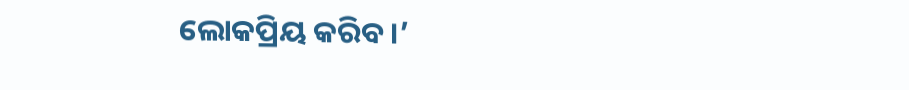ଲୋକପ୍ରିୟ କରିବ ।’